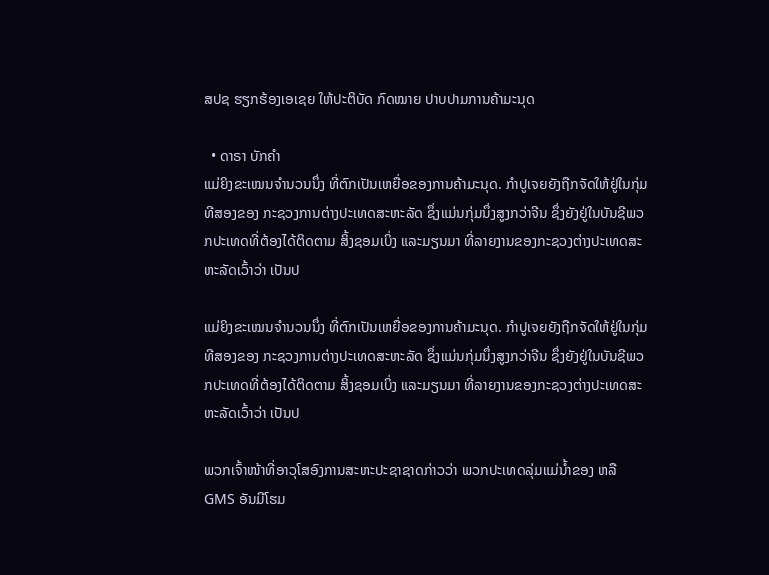ສປຊ ຮຽກຮ້ອງເອເຊຍ ໃຫ້ປະຕິບັດ ກົດໝາຍ ປາບປາມການຄ້າມະນຸດ

  • ດາຣາ ບັກຄໍາ
ແມ່ຍິງຂະເໝນຈໍານວນນຶ່ງ ທີ່ຕົກເປັນເຫຍື່ອຂອງການຄ້າມະນຸດ. ກໍາປູເຈຍຍັງຖືກຈັດໃຫ້ຢູ່ໃນກຸ່ມທີສອງຂອງ ກະຊວງການຕ່າງປະເທດສະຫະລັດ ຊຶ່ງແມ່ນກຸ່ມນຶ່ງສູງກວ່າຈີນ ຊຶ່ງຍັງຢູ່ໃນບັນຊີພວກປະເທດທີ່ຕ້ອງໄດ້ຕິດຕາມ ສິ້ງຊອມເບິ່ງ ແລະມຽນມາ ທີ່ລາຍງານຂອງກະຊວງຕ່າງປະເທດສະຫະລັດເວົ້າວ່າ ເປັນປ

ແມ່ຍິງຂະເໝນຈໍານວນນຶ່ງ ທີ່ຕົກເປັນເຫຍື່ອຂອງການຄ້າມະນຸດ. ກໍາປູເຈຍຍັງຖືກຈັດໃຫ້ຢູ່ໃນກຸ່ມທີສອງຂອງ ກະຊວງການຕ່າງປະເທດສະຫະລັດ ຊຶ່ງແມ່ນກຸ່ມນຶ່ງສູງກວ່າຈີນ ຊຶ່ງຍັງຢູ່ໃນບັນຊີພວກປະເທດທີ່ຕ້ອງໄດ້ຕິດຕາມ ສິ້ງຊອມເບິ່ງ ແລະມຽນມາ ທີ່ລາຍງານຂອງກະຊວງຕ່າງປະເທດສະຫະລັດເວົ້າວ່າ ເປັນປ

ພວກເຈົ້າໜ້າທີ່ອາວຸໂສອົງການສະຫະປະຊາຊາດກ່າວວ່າ ພວກປະເທດລຸ່ມແມ່ນໍ້າຂອງ ຫລື GMS ອັນມີໂຮມ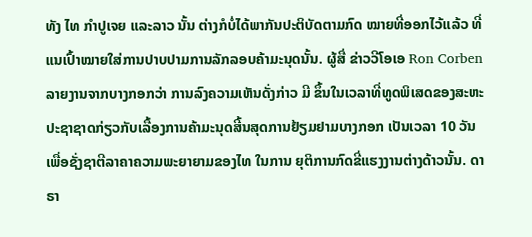ທັງ ໄທ ກໍາປູເຈຍ ແລະລາວ ນັ້ນ ຕ່າງກໍບໍ່ໄດ້ພາກັນປະຕິບັດຕາມກົດ ໝາຍທີ່ອອກໄວ້ແລ້ວ ທີ່ແນເປົ້າໝາຍໃສ່ການປາບປາມການລັກລອບຄ້າມະນຸດນັ້ນ. ຜູ້ສື່ ຂ່າວວີໂອເອ Ron Corben ລາຍງານຈາກບາງກອກວ່າ ການລົງຄວາມເຫັນດັ່ງກ່າວ ມີ ຂຶ້ນໃນເວລາທີ່ທູດພິເສດຂອງສະຫະປະຊາຊາດກ່ຽວກັບເລື້ອງການຄ້າມະນຸດສີ້ນສຸດການຢ້ຽມຢາມບາງກອກ ເປັນເວລາ 10 ວັນ ເພື່ອຊັ່ງຊາຕີລາຄາຄວາມພະຍາຍາມຂອງໄທ ໃນການ ຍຸຕິການກົດຂີ່ແຮງງານຕ່າງດ້າວນັ້ນ. ດາຣາ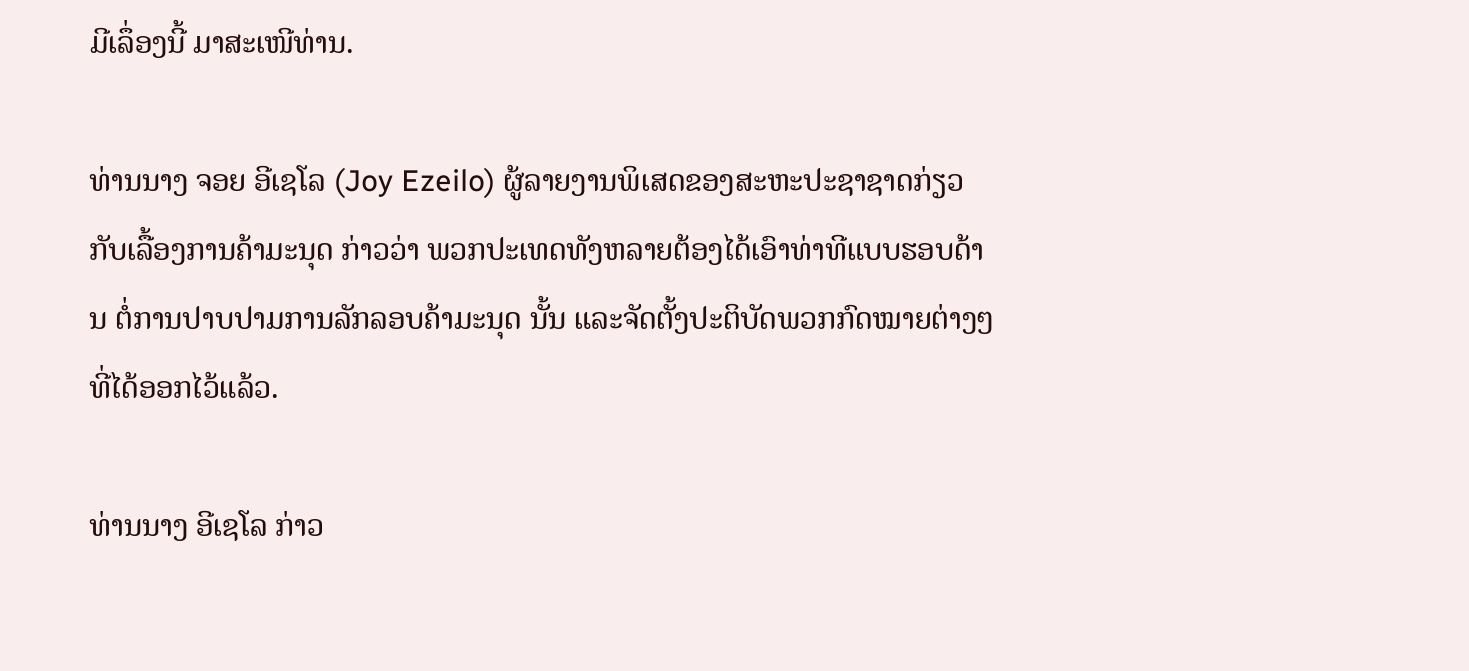ມີເລຶ່ອງນີ້ ມາສະເໜີທ່ານ.

ທ່ານນາງ ຈອຍ ອີເຊໂລ (Joy Ezeilo) ຜູ້ລາຍງານພິເສດຂອງສະຫະປະຊາຊາດກ່ຽວກັບເລື້ອງການຄ້າມະນຸດ ກ່າວວ່າ ພວກປະເທດທັງຫລາຍຕ້ອງໄດ້ເອົາທ່າທີແບບຮອບດ້ານ ຕໍ່ການປາບປາມການລັກລອບຄ້າມະນຸດ ນັ້ນ ແລະຈັດຕັ້ງປະຕິບັດພວກກົດໝາຍຕ່າງໆ ທີ່ໄດ້ອອກໄວ້ແລ້ວ.

ທ່ານນາງ ອີເຊໂລ ກ່າວ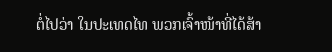ຕໍ່ໄປວ່າ ໃນປະເທດໄທ ພວກເຈົ້າໜ້າທີ່ໄດ້ສ້າ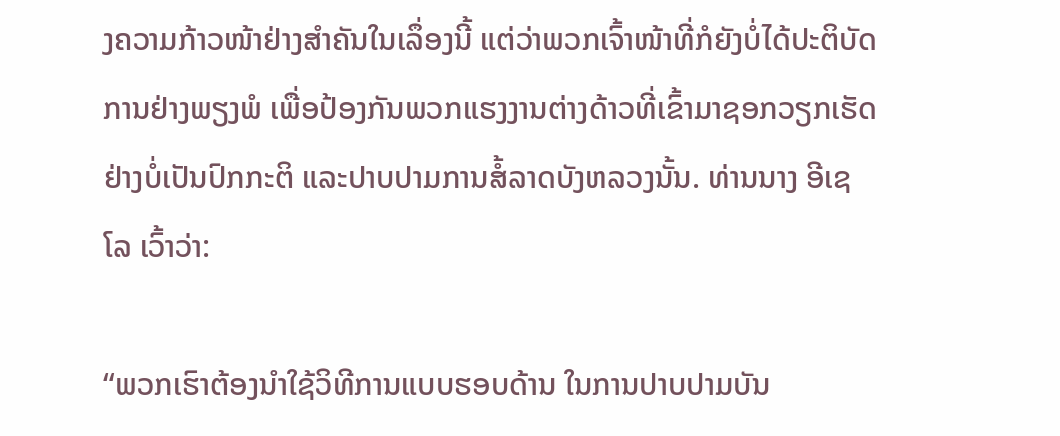ງຄວາມກ້າວໜ້າຢ່າງສໍາຄັນໃນເລຶ່ອງນີ້ ແຕ່ວ່າພວກເຈົ້າໜ້າທີ່ກໍຍັງບໍ່ໄດ້ປະຕິບັດການຢ່າງພຽງພໍ ເພື່ອປ້ອງກັນພວກແຮງງານຕ່າງດ້າວທີ່ເຂົ້າມາຊອກວຽກເຮັດຢ່າງບໍ່ເປັນປົກກະຕິ ແລະປາບປາມການສໍ້ລາດບັງຫລວງນັ້ນ. ທ່ານນາງ ອີເຊໂລ ເວົ້າວ່າ:

“ພວກເຮົາຕ້ອງນໍາໃຊ້ວິທີການແບບຮອບດ້ານ ໃນການປາບປາມບັນ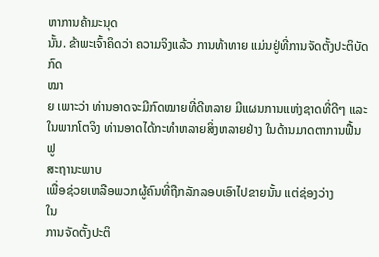ຫາການຄ້າມະນຸດ
ນັ້ນ. ຂ້າພະເຈົ້າຄິດວ່າ ຄວາມຈິງແລ້ວ ການທ້າທາຍ ແມ່ນຢູ່ທີ່ການຈັດຕັ້ງປະຕິບັດກົດ
ໝາ
ຍ ເພາະວ່າ ທ່ານອາດຈະມີກົດໝາຍທີ່ດີຫລາຍ ມີແຜນການແຫ່ງຊາດທີ່ດີໆ ແລະ
ໃນພາກໂຕຈິງ ທ່ານອາດໄດ້ກະທໍາຫລາຍສິ່ງຫລາຍຢ່າງ ໃນດ້ານມາດຕາການຟື້ນຟູ
ສະຖານະພາບ
ເພື່ອຊ່ວຍເຫລືອພວກຜູ້ຄົນທີ່ຖືກລັກລອບເອົາໄປຂາຍນັ້ນ ແຕ່ຊ່ອງວ່າງ
ໃນ
ການຈັດຕັ້ງປະຕິ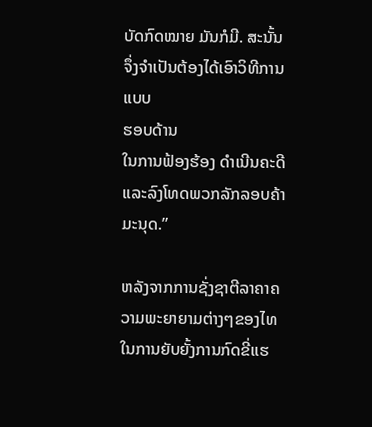ບັດກົດໝາຍ ມັນກໍມີ. ສະນັ້ນ ຈຶ່ງຈໍາເປັນຕ້ອງໄດ້ເອົາວິທີການແບບ
ຮອບດ້ານ
ໃນການຟ້ອງຮ້ອງ ດໍາເນີນຄະດີ ແລະລົງໂທດພວກລັກລອບຄ້າມະນຸດ.”

ຫລັງຈາກການຊັ່ງຊາຕີລາຄາຄວາມພະຍາຍາມຕ່າງໆຂອງໄທໃນການຍັບຍັ້ງການກົດຂີ່ແຮ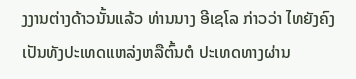ງງານຕ່າງດ້າວນັ້ນແລ້ວ ທ່ານນາງ ອີເຊໂລ ກ່າວວ່າ ໄທຍັງຄົງເປັນທັງປະເທດແຫລ່ງຫລືຕົ້ນຕໍ ປະເທດທາງຜ່ານ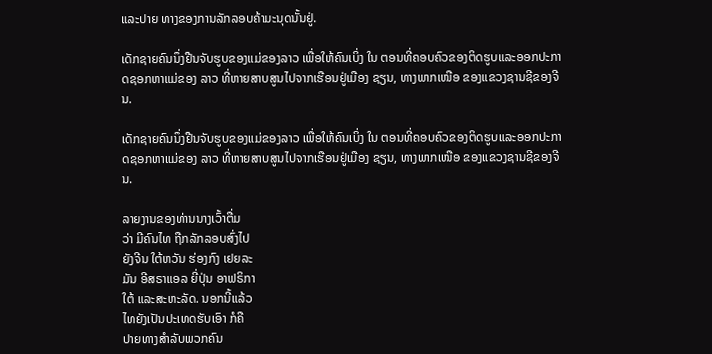ແລະປາຍ ທາງຂອງການລັກລອບຄ້າມະນຸດນັ້ນຢູ່.

ເດັກຊາຍຄົນນຶ່ງຢືນຈັບຮູບຂອງແມ່ຂອງລາວ ເພື່ອໃຫ້ຄົນເບິ່ງ ໃນ ຕອນທີ່ຄອບຄົວຂອງຕິດຮູບແລະອອກປະກາດຊອກຫາແມ່ຂອງ ລາວ ທີ່ຫາຍສາບສູນໄປຈາກເຮືອນຢູ່ເມືອງ ຊຽນ, ທາງພາກເໜືອ ຂອງແຂວງຊານຊີຂອງຈີນ.

ເດັກຊາຍຄົນນຶ່ງຢືນຈັບຮູບຂອງແມ່ຂອງລາວ ເພື່ອໃຫ້ຄົນເບິ່ງ ໃນ ຕອນທີ່ຄອບຄົວຂອງຕິດຮູບແລະອອກປະກາດຊອກຫາແມ່ຂອງ ລາວ ທີ່ຫາຍສາບສູນໄປຈາກເຮືອນຢູ່ເມືອງ ຊຽນ, ທາງພາກເໜືອ ຂອງແຂວງຊານຊີຂອງຈີນ.

ລາຍງານຂອງທ່ານນາງເວົ້າຕື່ມ
ວ່າ ມີຄົນໄທ ຖືກລັກລອບສົ່ງໄປ
ຍັງຈີນ ໃຕ້ຫວັນ ຮ່ອງກົງ ເຢຍລະ
ມັນ ອີສຣາແອລ ຍີ່ປຸ່ນ ອາຟຣິກາ
ໃຕ້ ແລະສະຫະລັດ. ນອກນີ້ແລ້ວ
ໄທຍັງເປັນປະເທດຮັບເອົາ ກໍຄື
ປາຍທາງສໍາລັບພວກຄົນ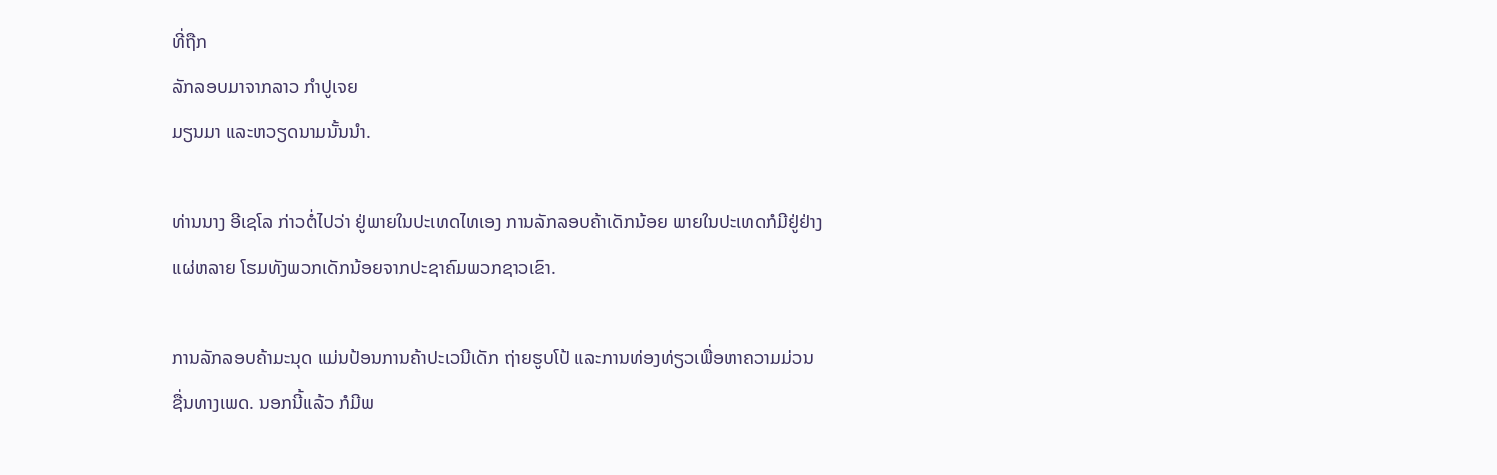ທີ່ຖືກ
ລັກລອບມາຈາກລາວ ກໍາປູເຈຍ
ມຽນມາ ແລະຫວຽດນາມນັ້ນນໍາ.

ທ່ານນາງ ອີເຊໂລ ກ່າວຕໍ່ໄປວ່າ ຢູ່ພາຍໃນປະເທດໄທເອງ ການລັກລອບຄ້າເດັກນ້ອຍ ພາຍໃນປະເທດກໍມີຢູ່ຢ່າງແຜ່ຫລາຍ ໂຮມທັງພວກເດັກນ້ອຍຈາກປະຊາຄົມພວກຊາວເຂົາ.

ການລັກລອບຄ້າມະນຸດ ແມ່ນປ້ອນການຄ້າປະເວນີເດັກ ຖ່າຍຮູບໂປ້ ແລະການທ່ອງທ່ຽວເພື່ອຫາຄວາມມ່ວນຊື່ນທາງເພດ. ນອກນີ້ແລ້ວ ກໍມີພ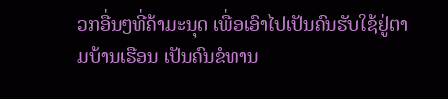ວກອື່ນໆທີ່ຄ້າມະນຸດ ເພື່ອເອົາໄປເປັນຄົນຮັບໃຊ້ຢູ່ຕາມບ້ານເຮືອນ ເປັນຄົນຂໍທານ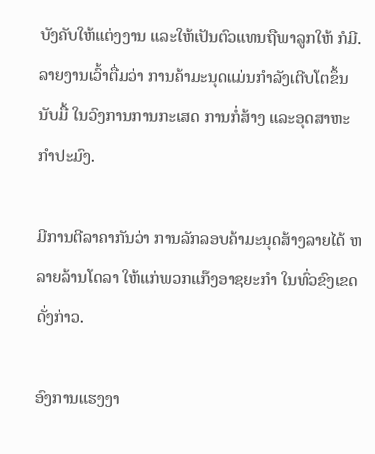ບັງຄັບໃຫ້ແຕ່ງງານ ແລະໃຫ້ເປັນຕົວແທນຖືພາລູກໃຫ້ ກໍມີ. ລາຍງານເວົ້າຕື່ມວ່າ ການຄ້າມະນຸດແມ່ນກໍາລັງເຕີບໂຕຂຶ້ນນັບມື້ ໃນວົງການການກະເສດ ການກໍ່ສ້າງ ແລະອຸດສາຫະກໍາປະມົງ.

ມີການຕີລາຄາກັນວ່າ ການລັກລອບຄ້າມະນຸດສ້າງລາຍໄດ້ ຫລາຍລ້ານໂດລາ ໃຫ້ແກ່ພວກແກ໊ງອາຊຍະກໍາ ໃນທົ່ວຂົງເຂດດັ່ງກ່າວ.

ອົງການແຮງງາ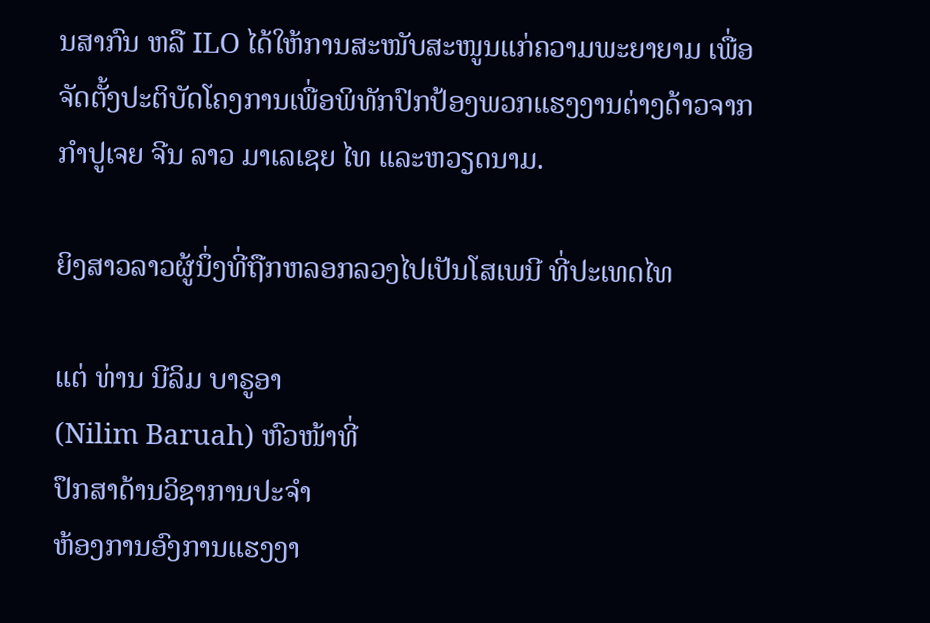ນສາກົນ ຫລື ILO ໄດ້ໃຫ້ການສະໜັບສະໜູນແກ່ຄວາມພະຍາຍາມ ເພື່ອ
ຈັດຕັ້ງປະຕິບັດໂຄງການເພື່ອພິທັກປົກປ້ອງພວກແຮງງານຕ່າງດ້າວຈາກ ກໍາປູເຈຍ ຈີນ ລາວ ມາເລເຊຍ ໄທ ແລະຫວຽດນາມ.

ຍິງສາວລາວຜູ້ນຶ່ງທີ່ຖືກຫລອກລວງໄປເປັນໂສເພນີ ທີ່ປະເທດໄທ

ແຕ່ ທ່ານ ນີລິມ ບາຣູອາ
(Nilim Baruah) ຫົວໜ້າທີ່
ປຶກສາດ້ານວິຊາການປະຈໍາ
ຫ້ອງການອົງການແຮງງາ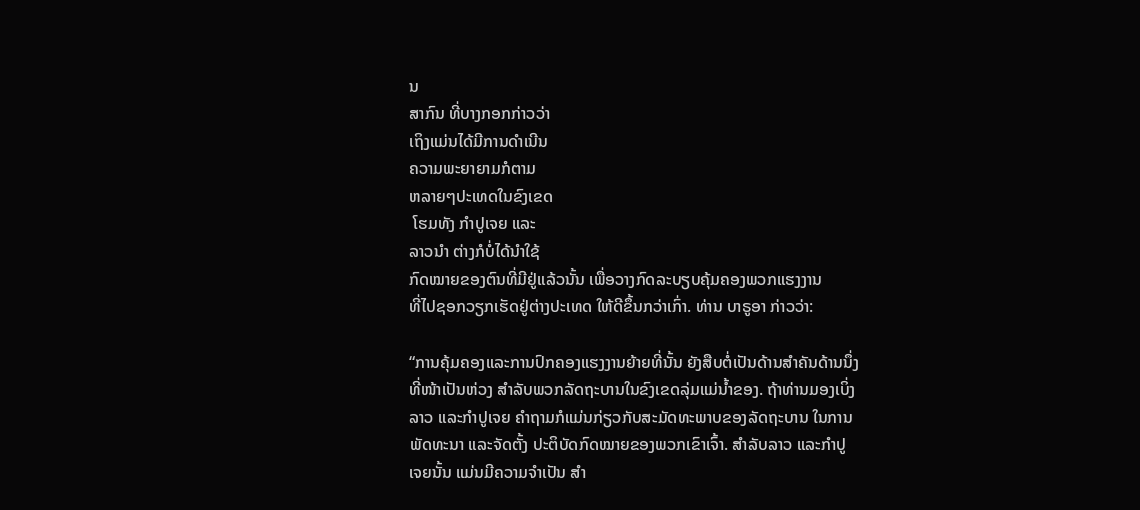ນ
ສາກົນ ທີ່ບາງກອກກ່າວວ່າ
ເຖິງແມ່ນໄດ້ມີການດໍາເນີນ
ຄວາມພະຍາຍາມກໍຕາມ
ຫລາຍໆປະເທດໃນຂົງເຂດ
 ໂຮມທັງ ກໍາປູເຈຍ ແລະ
ລາວນໍາ ຕ່າງກໍບໍ່ໄດ້ນໍາໃຊ້
ກົດໝາຍຂອງຕົນທີ່ມີຢູ່ແລ້ວນັ້ນ ເພື່ອວາງກົດລະບຽບຄຸ້ມຄອງພວກແຮງງານ
ທີ່ໄປຊອກວຽກເຮັດຢູ່ຕ່າງປະເທດ ໃຫ້ດີຂຶ້ນກວ່າເກົ່າ. ທ່ານ ບາຣູອາ ກ່າວວ່າ:

“ການຄຸ້ມຄອງແລະການປົກຄອງແຮງງານຍ້າຍທີ່ນັ້ນ ຍັງສືບຕໍ່ເປັນດ້ານສໍາຄັນດ້ານນຶ່ງ
ທີ່ໜ້າເປັນຫ່ວງ ສໍາລັບພວກລັດຖະບານໃນຂົງເຂດລຸ່ມແມ່ນໍ້າຂອງ. ຖ້າທ່ານມອງເບິ່ງ
ລາວ ແລະກໍາປູເຈຍ ຄໍາຖາມກໍແມ່ນກ່ຽວກັບສະມັດທະພາບຂອງລັດຖະບານ ໃນການ
ພັດທະນາ ແລະຈັດຕັ້ງ ປະຕິບັດກົດໝາຍຂອງພວກເຂົາເຈົ້າ. ສໍາລັບລາວ ແລະກໍາປູ
ເຈຍນັ້ນ ແມ່ນມີຄວາມຈໍາເປັນ ສໍາ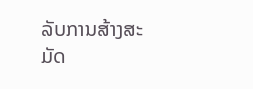ລັບການສ້າງສະມັດ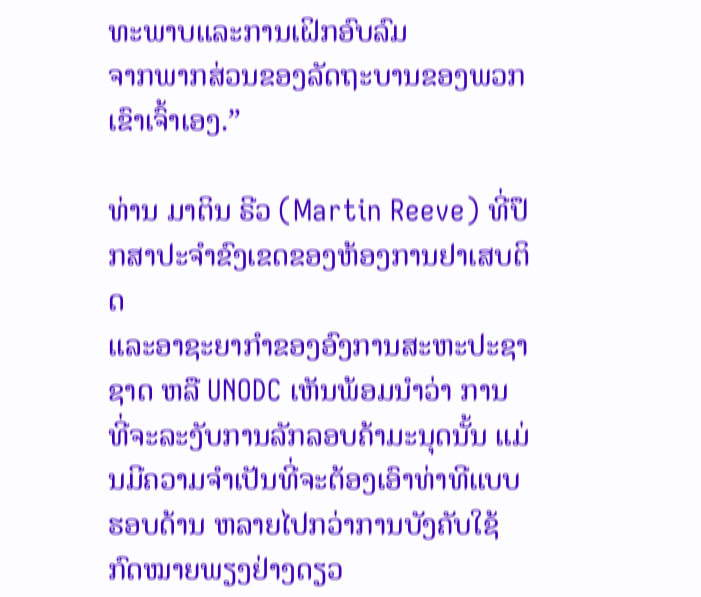ທະພາບແລະການເຝິກອົບລົມ
ຈາກພາກສ່ວນຂອງລັດຖະບານຂອງພວກເຂົາເຈົ້າເອງ.”

ທ່ານ ມາຕິນ ຣີວ (Martin Reeve) ທີ່ປຶກສາປະຈໍາຂົງເຂດຂອງຫ້ອງການຢາເສບຕິດ
ແລະອາຊະຍາກໍາຂອງອົງການສະຫະປະຊາຊາດ ຫລື UNODC ເຫັນພ້ອມນໍາວ່າ ການ
ທີ່ຈະລະງັບການລັກລອບຄ້າມະນຸດນັ້ນ ແມ່ນມີຄວາມຈໍາເປັນທີ່ຈະຕ້ອງເອົາທ່າທີແບບ
ຮອບດ້ານ ຫລາຍໄປກວ່າການບັງຄັບໃຊ້ກົດໝາຍພຽງຢ່າງດຽວ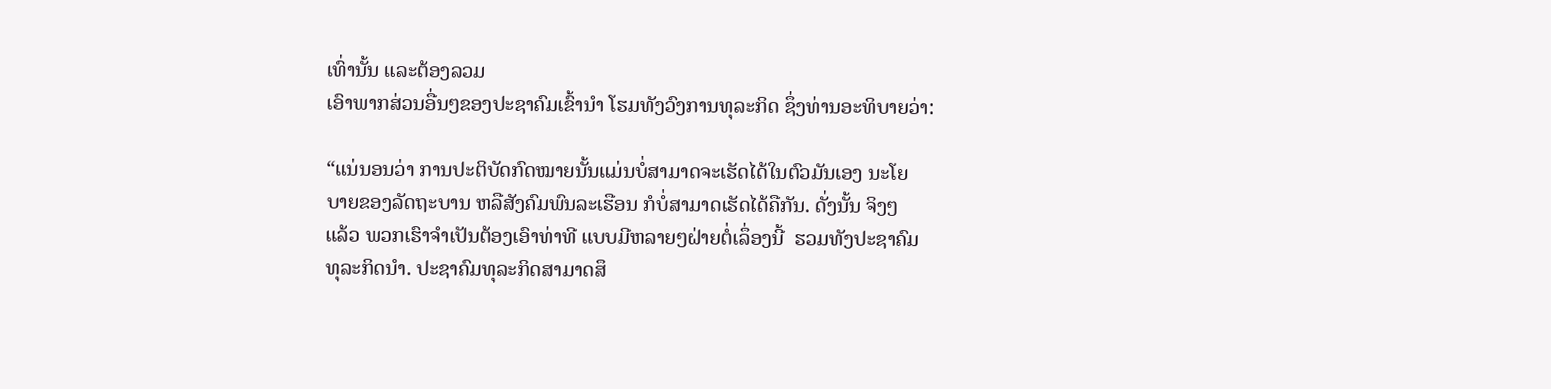ເທົ່ານັ້ນ ແລະຕ້ອງລວມ
ເອົາພາກສ່ວນອື່ນໆຂອງປະຊາຄົມເຂົ້ານໍາ ໂຮມທັງວົງການທຸລະກິດ ຊຶ່ງທ່ານອະທິບາຍວ່າ:

“ແນ່ນອນວ່າ ການປະຕິບັດກົດໝາຍນັ້ນແມ່ນບໍ່ສາມາດຈະເຮັດໄດ້ໃນຕົວມັນເອງ ນະໂຍ
ບາຍຂອງລັດຖະບານ ຫລືສັງຄົມພົນລະເຮືອນ ກໍບໍ່ສາມາດເຮັດໄດ້ຄືກັນ. ດັ່ງນັ້ນ ຈິງໆ
ແລ້ວ ພວກເຮົາຈໍາເປັນຕ້ອງເອົາທ່າທີ ແບບມີຫລາຍໆຝ່າຍຕໍ່ເລຶ່ອງນີ້  ຮວມທັງປະຊາຄົມ
ທຸລະກິດນໍາ. ປະຊາຄົມທຸລະກິດສາມາດສຶ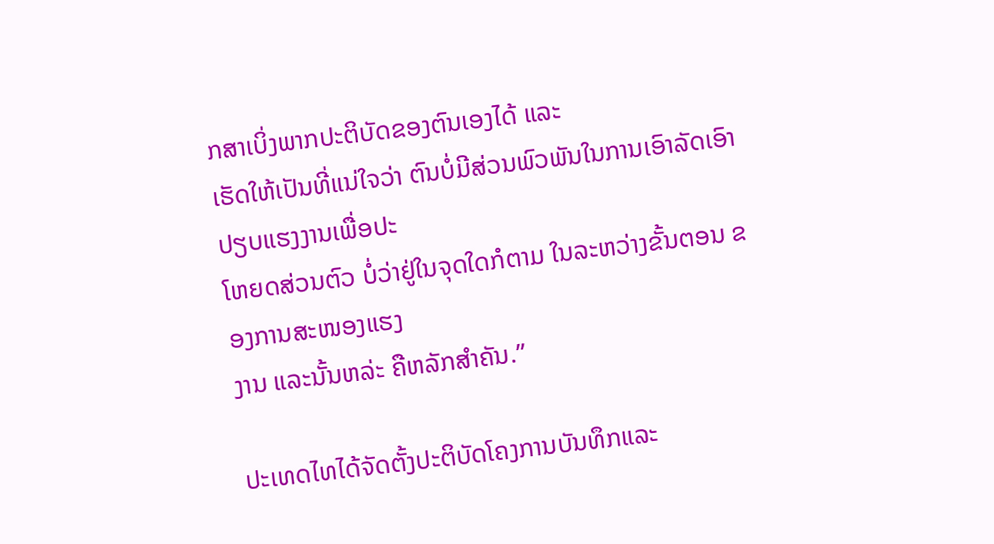ກສາເບິ່ງພາກປະຕິບັດຂອງຕົນເອງໄດ້ ແລະ
ເຮັດໃຫ້ເປັນທີ່ແນ່ໃຈວ່າ ຕົນບໍ່ມີສ່ວນພົວພັນໃນການເອົາລັດເອົາປຽບແຮງງານເພື່ອປະ
ໂຫຍດສ່ວນຕົວ ບໍ່ວ່າຢູ່ໃນຈຸດໃດກໍຕາມ ໃນລະຫວ່າງຂັ້ນຕອນ ຂອງການສະໜອງແຮງ
ງານ ແລະນັ້ນຫລ່ະ ຄືຫລັກສໍາຄັນ.”

ປະເທດໄທໄດ້ຈັດຕັ້ງປະຕິບັດໂຄງການບັນທຶກແລະ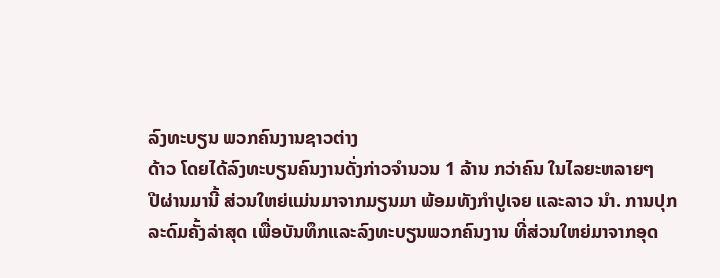ລົງທະບຽນ ພວກຄົນງານຊາວຕ່າງ
ດ້າວ ໂດຍໄດ້ລົງທະບຽນຄົນງານດັ່ງກ່າວຈໍານວນ 1 ລ້ານ ກວ່າຄົນ ໃນໄລຍະຫລາຍໆ
ປີຜ່ານມານີ້ ສ່ວນໃຫຍ່ແມ່ນມາຈາກມຽນມາ ພ້ອມທັງກໍາປູເຈຍ ແລະລາວ ນໍາ. ການປຸກ
ລະດົມຄັ້ງລ່າສຸດ ເພື່ອບັນທຶກແລະລົງທະບຽນພວກຄົນງານ ທີ່ສ່ວນໃຫຍ່ມາຈາກອຸດ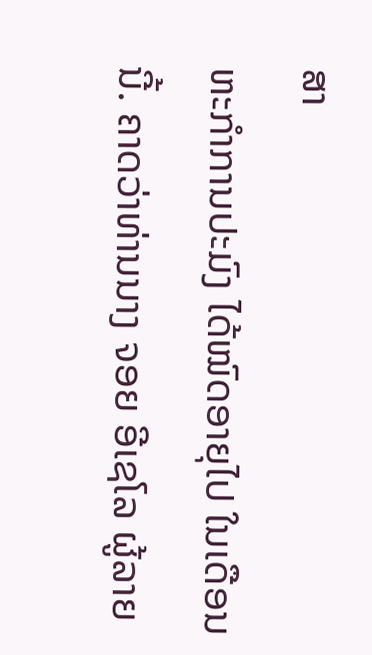ສາ
ຫະກໍາການປະມົງ ໄດ້ໝົດອາຍຸໄປ ໃນເດືອນນີ້. ຄາດວ່າທ່ານນາງ ຈອຍ ອີເຊໂລ ຜູ້ລາຍ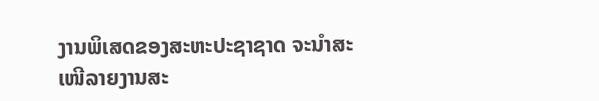ງານພິເສດຂອງສະຫະປະຊາຊາດ ຈະນໍາສະເໜີລາຍງານສະ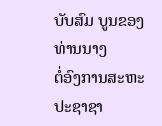ບັບສົມ ບູນຂອງທ່ານນາງ
ຕໍ່ອົງການສະຫະປະຊາຊາ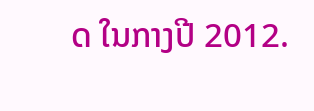ດ ໃນກາງປີ 2012.